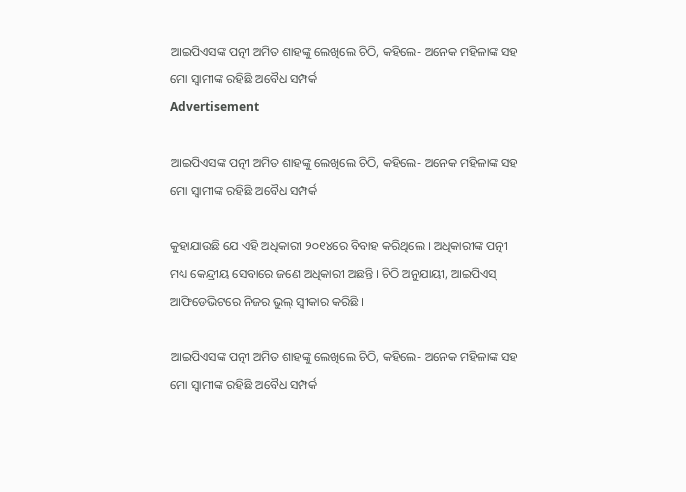ଆଇପିଏସଙ୍କ ପତ୍ନୀ ଅମିତ ଶାହଙ୍କୁ ଲେଖିଲେ ଚିଠି, କହିଲେ- ଅନେକ ମହିଳାଙ୍କ ସହ ମୋ ସ୍ୱାମୀଙ୍କ ରହିଛି ଅବୈଧ ସମ୍ପର୍କ
Advertisement

ଆଇପିଏସଙ୍କ ପତ୍ନୀ ଅମିତ ଶାହଙ୍କୁ ଲେଖିଲେ ଚିଠି, କହିଲେ- ଅନେକ ମହିଳାଙ୍କ ସହ ମୋ ସ୍ୱାମୀଙ୍କ ରହିଛି ଅବୈଧ ସମ୍ପର୍କ

କୁହାଯାଉଛି ଯେ ଏହି ଅଧିକାରୀ ୨୦୧୪ରେ ବିବାହ କରିଥିଲେ । ଅଧିକାରୀଙ୍କ ପତ୍ନୀ ମଧ୍ୟ କେନ୍ଦ୍ରୀୟ ସେବାରେ ଜଣେ ଅଧିକାରୀ ଅଛନ୍ତି । ଚିଠି ଅନୁଯାୟୀ, ଆଇପିଏସ୍ ଆଫିଡେଭିଟରେ ନିଜର ଭୁଲ୍ ସ୍ୱୀକାର କରିଛି ।

ଆଇପିଏସଙ୍କ ପତ୍ନୀ ଅମିତ ଶାହଙ୍କୁ ଲେଖିଲେ ଚିଠି, କହିଲେ- ଅନେକ ମହିଳାଙ୍କ ସହ ମୋ ସ୍ୱାମୀଙ୍କ ରହିଛି ଅବୈଧ ସମ୍ପର୍କ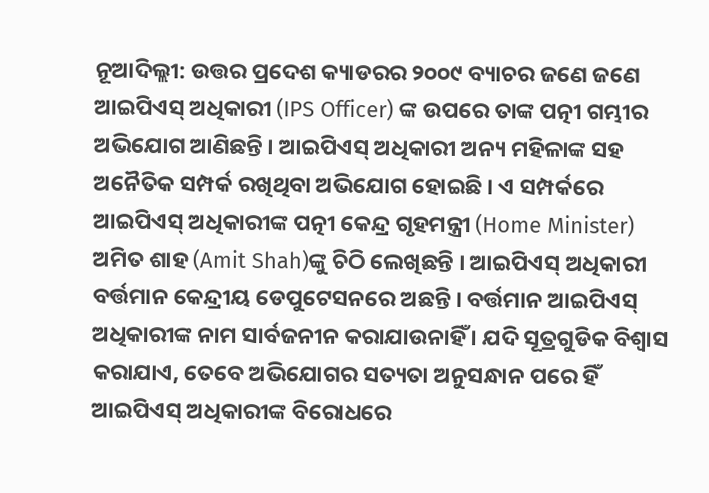ନୂଆଦିଲ୍ଲୀ: ଉତ୍ତର ପ୍ରଦେଶ କ୍ୟାଡରର ୨୦୦୯ ବ୍ୟାଚର ଜଣେ ଜଣେ ଆଇପିଏସ୍ ଅଧିକାରୀ (IPS Officer) ଙ୍କ ଉପରେ ତାଙ୍କ ପତ୍ନୀ ଗମ୍ଭୀର ଅଭିଯୋଗ ଆଣିଛନ୍ତି । ଆଇପିଏସ୍ ଅଧିକାରୀ ଅନ୍ୟ ମହିଳାଙ୍କ ସହ ଅନୈତିକ ସମ୍ପର୍କ ରଖିଥିବା ଅଭିଯୋଗ ହୋଇଛି । ଏ ସମ୍ପର୍କରେ ଆଇପିଏସ୍ ଅଧିକାରୀଙ୍କ ପତ୍ନୀ କେନ୍ଦ୍ର ଗୃହମନ୍ତ୍ରୀ (Home Minister) ଅମିତ ଶାହ (Amit Shah)ଙ୍କୁ ଚିଠି ଲେଖିଛନ୍ତି । ଆଇପିଏସ୍ ଅଧିକାରୀ ବର୍ତ୍ତମାନ କେନ୍ଦ୍ରୀୟ ଡେପୁଟେସନରେ ଅଛନ୍ତି । ବର୍ତ୍ତମାନ ଆଇପିଏସ୍ ଅଧିକାରୀଙ୍କ ନାମ ସାର୍ବଜନୀନ କରାଯାଉନାହିଁ । ଯଦି ସୂତ୍ରଗୁଡିକ ବିଶ୍ୱାସ କରାଯାଏ, ତେବେ ଅଭିଯୋଗର ସତ୍ୟତା ଅନୁସନ୍ଧାନ ପରେ ହିଁ ଆଇପିଏସ୍ ଅଧିକାରୀଙ୍କ ବିରୋଧରେ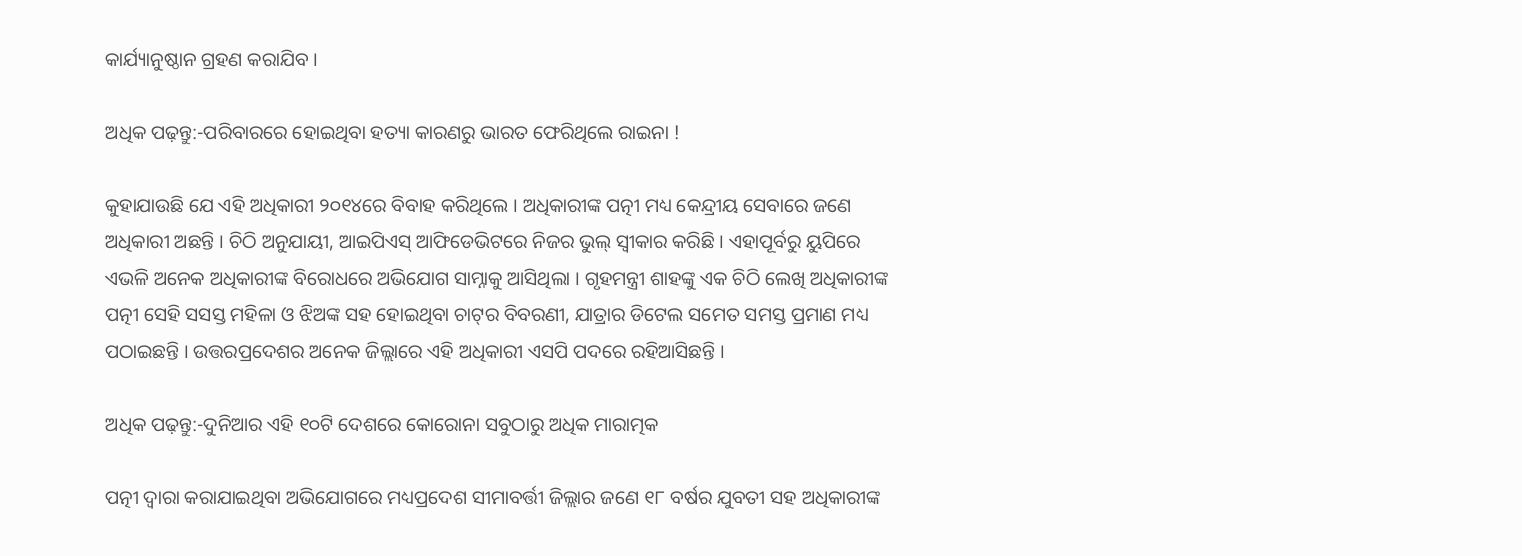କାର୍ଯ୍ୟାନୁଷ୍ଠାନ ଗ୍ରହଣ କରାଯିବ ।

ଅଧିକ ପଢ଼ନ୍ତୁ:-ପରିବାରରେ ହୋଇଥିବା ହତ୍ୟା କାରଣରୁ ଭାରତ ଫେରିଥିଲେ ରାଇନା !

କୁହାଯାଉଛି ଯେ ଏହି ଅଧିକାରୀ ୨୦୧୪ରେ ବିବାହ କରିଥିଲେ । ଅଧିକାରୀଙ୍କ ପତ୍ନୀ ମଧ୍ୟ କେନ୍ଦ୍ରୀୟ ସେବାରେ ଜଣେ ଅଧିକାରୀ ଅଛନ୍ତି । ଚିଠି ଅନୁଯାୟୀ, ଆଇପିଏସ୍ ଆଫିଡେଭିଟରେ ନିଜର ଭୁଲ୍ ସ୍ୱୀକାର କରିଛି । ଏହାପୂର୍ବରୁ ୟୁପିରେ ଏଭଳି ଅନେକ ଅଧିକାରୀଙ୍କ ବିରୋଧରେ ଅଭିଯୋଗ ସାମ୍ନାକୁ ଆସିଥିଲା । ଗୃହମନ୍ତ୍ରୀ ଶାହଙ୍କୁ ଏକ ଚିଠି ଲେଖି ଅଧିକାରୀଙ୍କ ପତ୍ନୀ ସେହି ସସସ୍ତ ମହିଳା ଓ ଝିଅଙ୍କ ସହ ହୋଇଥିବା ଚାଟ୍‌ର ବିବରଣୀ, ଯାତ୍ରାର ଡିଟେଲ ସମେତ ସମସ୍ତ ପ୍ରମାଣ ମଧ୍ୟ ପଠାଇଛନ୍ତି । ଉତ୍ତରପ୍ରଦେଶର ଅନେକ ଜିଲ୍ଲାରେ ଏହି ଅଧିକାରୀ ଏସପି ପଦରେ ରହିଆସିଛନ୍ତି ।

ଅଧିକ ପଢ଼ନ୍ତୁ:-ଦୁନିଆର ଏହି ୧୦ଟି ଦେଶରେ କୋରୋନା ସବୁଠାରୁ ଅଧିକ ମାରାତ୍ମକ

ପତ୍ନୀ ଦ୍ୱାରା କରାଯାଇଥିବା ଅଭିଯୋଗରେ ମଧ୍ୟପ୍ରଦେଶ ସୀମାବର୍ତ୍ତୀ ଜିଲ୍ଲାର ଜଣେ ୧୮ ବର୍ଷର ଯୁବତୀ ସହ ଅଧିକାରୀଙ୍କ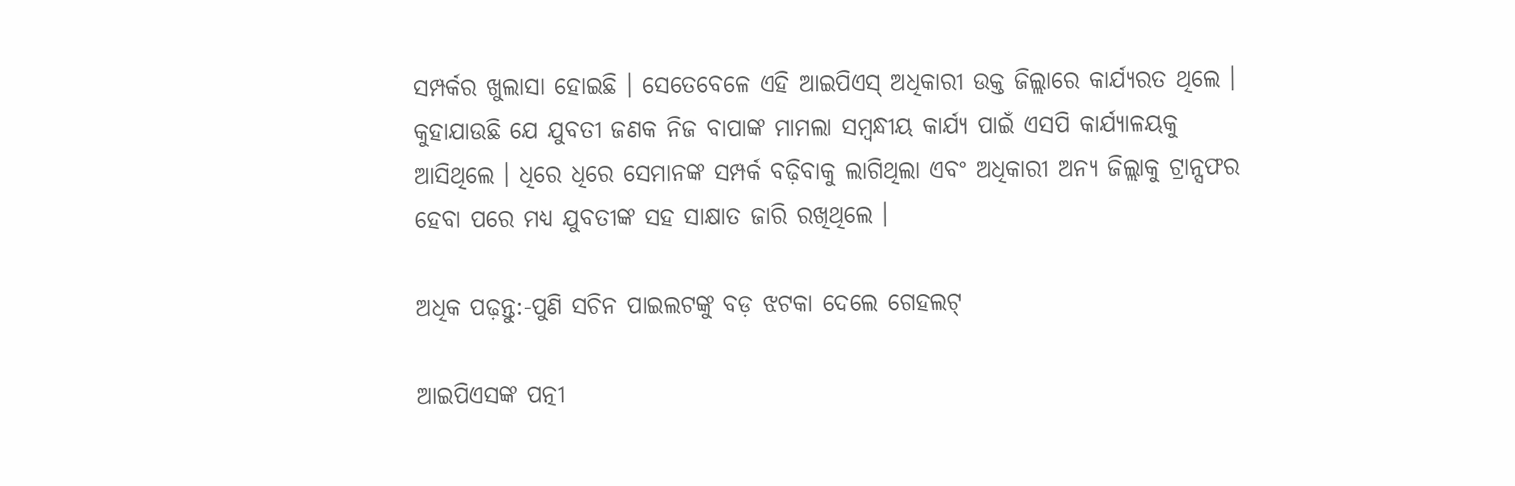ସମ୍ପର୍କର ଖୁଲାସା ହୋଇଛି । ସେତେବେଳେ ଏହି ଆଇପିଏସ୍ ଅଧିକାରୀ ଉକ୍ତ ଜିଲ୍ଲାରେ କାର୍ଯ୍ୟରତ ଥିଲେ । କୁହାଯାଉଛି ଯେ ଯୁବତୀ ଜଣକ ନିଜ ବାପାଙ୍କ ମାମଲା ସମ୍ୱନ୍ଧୀୟ କାର୍ଯ୍ୟ ପାଇଁ ଏସପି କାର୍ଯ୍ୟାଳୟକୁ ଆସିଥିଲେ । ଧିରେ ଧିରେ ସେମାନଙ୍କ ସମ୍ପର୍କ ବଢ଼ିବାକୁ ଲାଗିଥିଲା ଏବଂ ଅଧିକାରୀ ଅନ୍ୟ ଜିଲ୍ଲାକୁ ଟ୍ରାନ୍ସଫର ହେବା ପରେ ମଧ୍ୟ ଯୁବତୀଙ୍କ ସହ ସାକ୍ଷାତ ଜାରି ରଖିଥିଲେ ।

ଅଧିକ ପଢ଼ନ୍ତୁ:-ପୁଣି ସଚିନ ପାଇଲଟଙ୍କୁ ବଡ଼ ଝଟକା ଦେଲେ ଗେହଲଟ୍

ଆଇପିଏସଙ୍କ ପତ୍ନୀ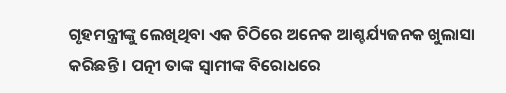ଗୃହମନ୍ତ୍ରୀଙ୍କୁ ଲେଖିଥିବା ଏକ ଚିଠିରେ ଅନେକ ଆଶ୍ଚର୍ଯ୍ୟଜନକ ଖୁଲାସା କରିଛନ୍ତି । ପତ୍ନୀ ତାଙ୍କ ସ୍ୱାମୀଙ୍କ ବିରୋଧରେ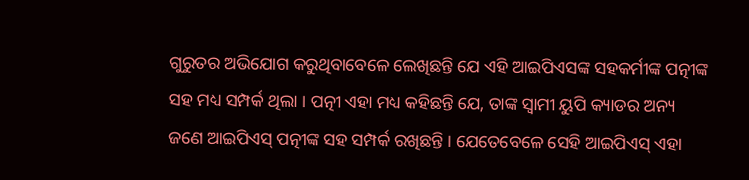ଗୁରୁତର ଅଭିଯୋଗ କରୁଥିବାବେଳେ ଲେଖିଛନ୍ତି ଯେ ଏହି ଆଇପିଏସଙ୍କ ସହକର୍ମୀଙ୍କ ପତ୍ନୀଙ୍କ ସହ ମଧ୍ୟ ସମ୍ପର୍କ ଥିଲା । ପତ୍ନୀ ଏହା ମଧ୍ୟ କହିଛନ୍ତି ଯେ, ତାଙ୍କ ସ୍ୱାମୀ ୟୁପି କ୍ୟାଡର ଅନ୍ୟ ଜଣେ ଆଇପିଏସ୍ ପତ୍ନୀଙ୍କ ସହ ସମ୍ପର୍କ ରଖିଛନ୍ତି । ଯେତେବେଳେ ସେହି ଆଇପିଏସ୍ ଏହା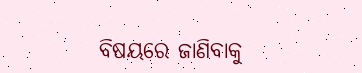ବିଷୟରେ ଜାଣିବାକୁ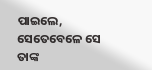ପାଇଲେ, ସେତେବେଳେ ସେ ତାଙ୍କ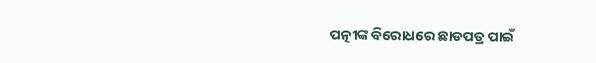ପତ୍ନୀଙ୍କ ବିରୋଧରେ ଛାଡପତ୍ର ପାଇଁ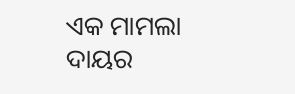ଏକ ମାମଲା ଦାୟର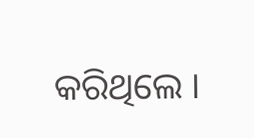କରିଥିଲେ ।